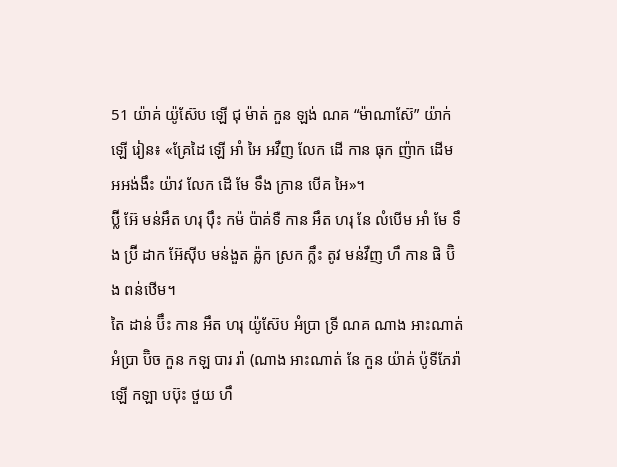51 យ៉ាគ់ យ៉ូស៊ែប ឡើ ជុ ម៉ាត់ កួន ឡង់ ណគ “ម៉ាណាស៊ែ” យ៉ាក់ ឡើ រៀន៖ «គ្រែដៃ ឡើ អាំ អៃ អវឺញ លែក ដើ កាន ធុក ញ៉ាក ដើម អអង់ងឹះ យ៉ាវ លែក ដើ មែ ទឹង ក្រាន បើគ អៃ»។
ប៊្លី អ៊ែ មន់អឹត ហរុ ប៉ឹះ កម៉ ប៉ាគ់ទឺ កាន អឹត ហរុ នែ លំបើម អាំ មែ ទឹង ប៊្រី ដាក អ៊ែស៊ីប មន់ងួត ឝ៉្លក ស្រក ក្លឹះ តូវ មន់វឺញ ហឹ កាន ផិ ប៊ិង ពន់ឋើម។
តៃ ដាន់ ប៊ឹះ កាន អឹត ហរុ យ៉ូស៊ែប អំប្រា ទ្រី ណគ ណាង អាះណាត់ អំប្រា ប៊ិច កួន កឡ បារ រ៉ា (ណាង អាះណាត់ នែ កួន យ៉ាគ់ ប៉ូទីភែរ៉ា ឡើ កឡា បប៊ុះ ថួយ ហឹ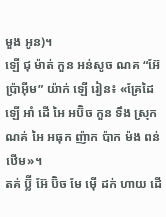មួង អូន)។
ឡើ ជុ ម៉ាត់ កួន អន់សូច ណគ “អ៊ែប៉្រាអ៊ីម” យ៉ាក់ ឡើ រៀន៖ «គ្រែដៃ ឡើ អាំ ដើ អៃ អប៊ិច កួន ទឹង ស្រុក ណគ់ អៃ អធុក ញ៉ាក ប៉ាក ម៉ង ពន់ឋើម»។
តគ់ ប៊្លី អ៊ែ ប៊ិច មែ ម៉ើ ដក់ ហាយ ដើ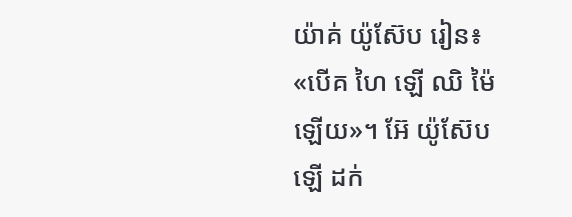យ៉ាគ់ យ៉ូស៊ែប រៀន៖ «បើគ ហៃ ឡើ ឈិ ម៉ៃ ឡើយ»។ អ៊ែ យ៉ូស៊ែប ឡើ ដក់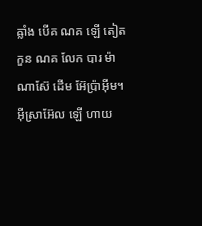ឝ្លាំង បើគ ណគ ឡើ តៀត កួន ណគ លែក បារ ម៉ាណាស៊ែ ដើម អ៊ែប្រ៉ាអ៊ីម។
អ៊ីស្រាអ៊ែល ឡើ ហាយ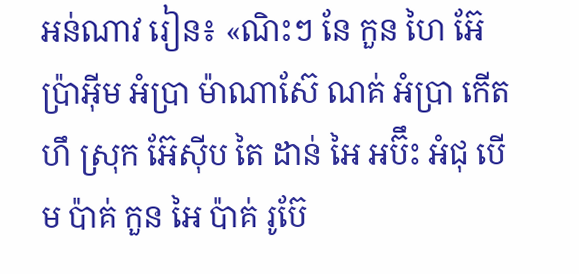អន់ណាវ រៀន៖ «ណិះៗ នែ កួន ហៃ អ៊ែប្រ៉ាអ៊ីម អំប្រា ម៉ាណាស៊ែ ណគ់ អំប្រា កើត ហឹ ស្រុក អ៊ែស៊ីប តៃ ដាន់ អៃ អប៊ឹះ អំជុ បើម ប៉ាគ់ កួន អៃ ប៉ាគ់ រូប៊ែ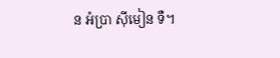ន អំប្រា ស៊ីមៀន ទឺ។